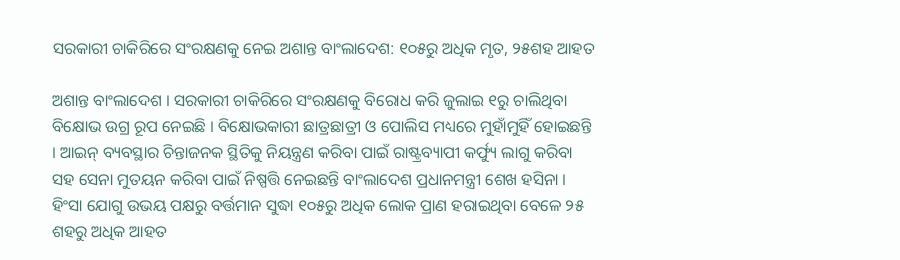ସରକାରୀ ଚାକିରିରେ ସଂରକ୍ଷଣକୁ ନେଇ ଅଶାନ୍ତ ବାଂଲାଦେଶ: ୧୦୫ରୁ ଅଧିକ ମୃତ, ୨୫ଶହ ଆହତ

ଅଶାନ୍ତ ବାଂଲାଦେଶ । ସରକାରୀ ଚାକିରିରେ ସଂରକ୍ଷଣକୁ ବିରୋଧ କରି ଜୁଲାଇ ୧ରୁ ଚାଲିଥିବା ବିକ୍ଷୋଭ ଉଗ୍ର ରୂପ ନେଇଛି । ବିକ୍ଷୋଭକାରୀ ଛାତ୍ରଛାତ୍ରୀ ଓ ପୋଲିସ ମଧ୍ୟରେ ମୁହାଁମୁହିଁ ହୋଇଛନ୍ତି । ଆଇନ୍ ବ୍ୟବସ୍ଥାର ଚିନ୍ତାଜନକ ସ୍ଥିତିକୁ ନିୟନ୍ତ୍ରଣ କରିବା ପାଇଁ ରାଷ୍ଟ୍ରବ୍ୟାପୀ କର୍ଫ୍ୟୁ ଲାଗୁ କରିବା ସହ ସେନା ମୁତୟନ କରିବା ପାଇଁ ନିଷ୍ପତ୍ତି ନେଇଛନ୍ତି ବାଂଲାଦେଶ ପ୍ରଧାନମନ୍ତ୍ରୀ ଶେଖ ହସିନା । ହିଂସା ଯୋଗୁ ଉଭୟ ପକ୍ଷରୁ ବର୍ତ୍ତମାନ ସୁଦ୍ଧା ୧୦୫ରୁ ଅଧିକ ଲୋକ ପ୍ରାଣ ହରାଇଥିବା ବେଳେ ୨୫ ଶହରୁ ଅଧିକ ଆହତ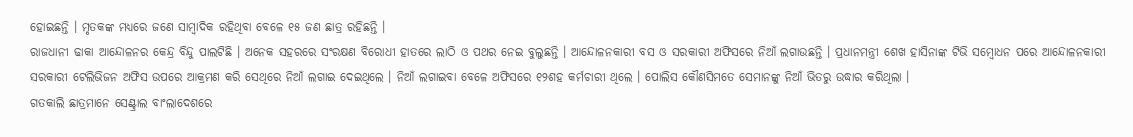ହୋଇଛନ୍ତି । ମୃତକଙ୍କ ମଧ୍ୟରେ ଜଣେ ସାମ୍ୱାଦିକ ରହିଥିବା ବେଳେ ୧୫ ଜଣ ଛାତ୍ର ରହିଛନ୍ତି ।
ରାଜଧାନୀ ଢାକା ଆନ୍ଦୋଳନର କେନ୍ଦ୍ର ବିନ୍ଦୁ ପାଲଟିଛି । ଅନେକ ସହରରେ ସଂରକ୍ଷଣ ବିରୋଧୀ ହାତରେ ଲାଠି ଓ ପଥର ନେଇ ବୁଲୁଛନ୍ତି । ଆନ୍ଦୋଳନକାରୀ ବସ ଓ ସରକାରୀ ଅଫିସରେ ନିଆଁ ଲଗାଉଛନ୍ତି । ପ୍ରଧାନମନ୍ତ୍ରୀ ଶେଖ ହାସିନାଙ୍କ ଟିଭି ସମ୍ବୋଧନ ପରେ ଆନ୍ଦୋଳନକାରୀ ସରକାରୀ ଟେଲିଭିଜନ ଅଫିସ ଉପରେ ଆକ୍ରମଣ କରି ସେଥିରେ ନିଆଁ ଲଗାଇ ଦେଇଥିଲେ । ନିଆଁ ଲଗାଇବା ବେଳେ ଅଫିସରେ ୧୨ଶହ କର୍ମଚାରୀ ଥିଲେ । ପୋଲିସ କୌଣସିମତେ ସେମାନଙ୍କୁ ନିଆଁ ଭିତରୁ ଉଦ୍ଧାର କରିଥିଲା ।
ଗତକାଲି ଛାତ୍ରମାନେ ସେଣ୍ଟ୍ରାଲ ବାଂଲାଦେଶରେ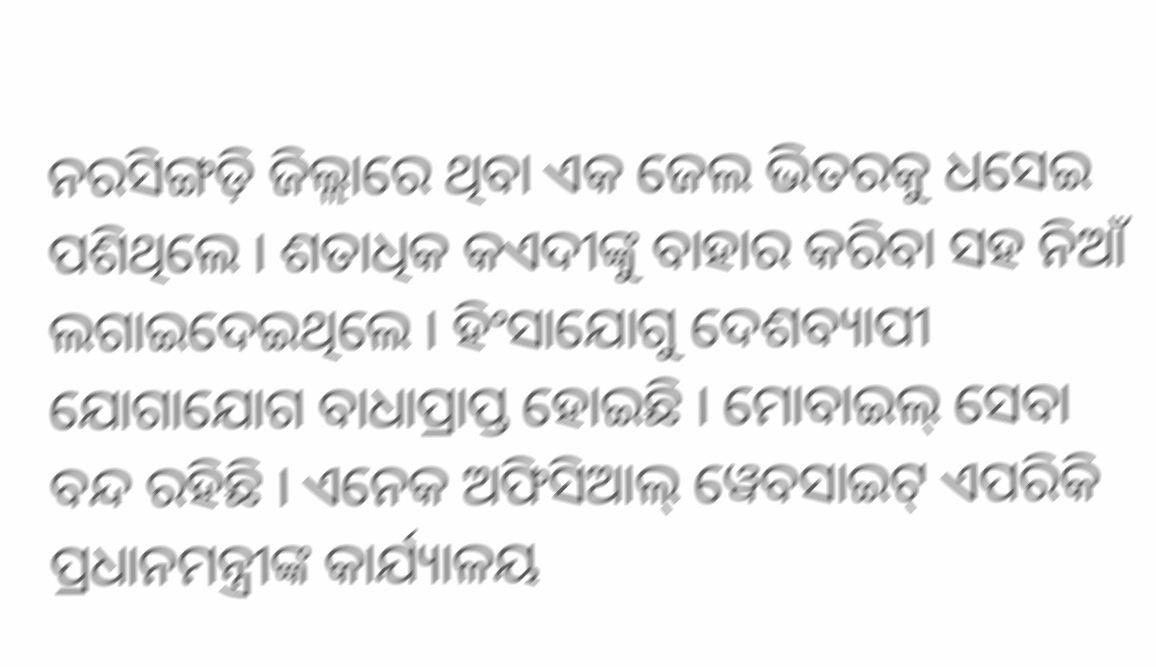ନରସିଙ୍ଗଡ଼ି ଜିଲ୍ଲାରେ ଥିବା ଏକ ଜେଲ ଭିତରକୁ ଧସେଇ ପଶିଥିଲେ । ଶତାଧିକ କଏଦୀଙ୍କୁ ବାହାର କରିବା ସହ ନିଆଁ ଲଗାଇଦେଇଥିଲେ । ହିଂସାଯୋଗୁ ଦେଶବ୍ୟାପୀ ଯୋଗାଯୋଗ ବାଧାପ୍ରାପ୍ତ ହୋଇଛି । ମୋବାଇଲ୍ ସେବା ବନ୍ଦ ରହିଛି । ଏନେକ ଅଫିସିଆଲ୍ ୱେବସାଇଟ୍ ଏପରିକି ପ୍ରଧାନମନ୍ତ୍ରୀଙ୍କ କାର୍ଯ୍ୟାଳୟ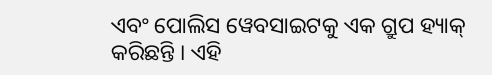ଏବଂ ପୋଲିସ ୱେବସାଇଟକୁ ଏକ ଗ୍ରୁପ ହ୍ୟାକ୍ କରିଛନ୍ତି । ଏହି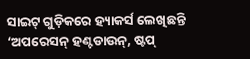ସାଇଟ୍ ଗୁଡ଼ିକରେ ହ୍ୟାକର୍ସ ଲେଖିଛନ୍ତି ‘ଅପରେସନ୍ ହଣ୍ଟଡାଉନ୍, ଷ୍ଟପ୍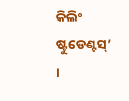କିଲିଂ ଷ୍ଟୁଡେଣ୍ଟସ୍’ ।